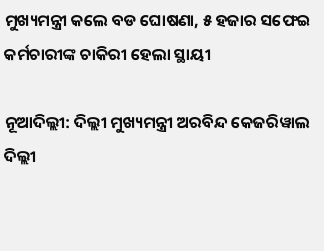ମୁଖ୍ୟମନ୍ତ୍ରୀ କଲେ ବଡ ଘୋଷଣା, ୫ ହଜାର ସଫେଇ କର୍ମଚାରୀଙ୍କ ଚାକିରୀ ହେଲା ସ୍ଥାୟୀ

ନୂଆଦିଲ୍ଲୀ: ଦିଲ୍ଲୀ ମୁଖ୍ୟମନ୍ତ୍ରୀ ଅରବିନ୍ଦ କେଜରିୱାଲ ଦିଲ୍ଲୀ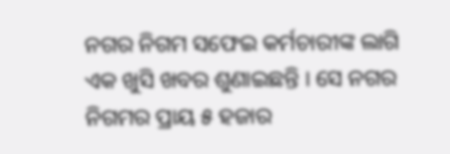ନଗର ନିଗମ ସଫେଇ କର୍ମଚାରୀଙ୍କ ଲାଗି ଏକ ଖୁସି ଖବର ଶୁଣାଇଛନ୍ତି । ସେ ନଗର ନିଗମର ପ୍ରାୟ ୫ ହଜାର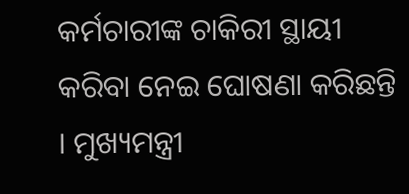କର୍ମଚାରୀଙ୍କ ଚାକିରୀ ସ୍ଥାୟୀ କରିବା ନେଇ ଘୋଷଣା କରିଛନ୍ତି । ମୁଖ୍ୟମନ୍ତ୍ରୀ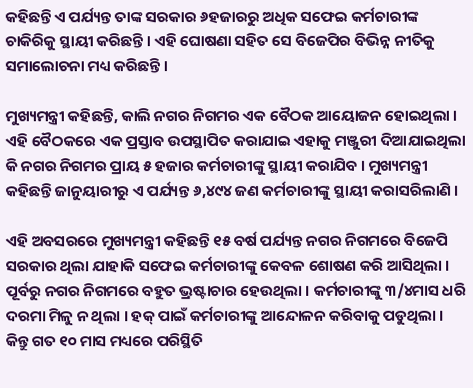କହିଛନ୍ତି ଏ ପର୍ଯ୍ୟନ୍ତ ତାଙ୍କ ସରକାର ୬ହଜାରରୁ ଅଧିକ ସଫେଇ କର୍ମଚାରୀଙ୍କ ଚାକିରିକୁ ସ୍ଥାୟୀ କରିଛନ୍ତି । ଏହି ଘୋଷଣା ସହିତ ସେ ବିଜେପିର ବିଭିନ୍ନ ନୀତିକୁ ସମାଲୋଚନା ମଧ୍ୟ କରିଛନ୍ତି ।

ମୁଖ୍ୟମନ୍ତ୍ରୀ କହିଛନ୍ତି, କାଲି ନଗର ନିଗମର ଏକ ବୈଠକ ଆୟୋଜନ ହୋଇଥିଲା । ଏହି ବୈଠକରେ ଏକ ପ୍ରସ୍ତାବ ଉପସ୍ଥାପିତ କରାଯାଇ ଏହାକୁ ମଞ୍ଜୁରୀ ଦିଆଯାଇଥିଲା କି ନଗର ନିଗମର ପ୍ରାୟ ୫ ହଜାର କର୍ମଚାରୀଙ୍କୁ ସ୍ଥାୟୀ କରାଯିବ । ମୁଖ୍ୟମନ୍ତ୍ରୀ କହିଛନ୍ତି ଜାନୁୟାରୀରୁ ଏ ପର୍ଯ୍ୟନ୍ତ ୬,୪୯୪ ଜଣ କର୍ମଚାରୀଙ୍କୁ ସ୍ଥାୟୀ କରାସରିଲାଣି ।

ଏହି ଅବସରରେ ମୁଖ୍ୟମନ୍ତ୍ରୀ କହିଛନ୍ତି ୧୫ ବର୍ଷ ପର୍ଯ୍ୟନ୍ତ ନଗର ନିଗମରେ ବିଜେପି ସରକାର ଥିଲା ଯାହାକି ସଫେଇ କର୍ମଚାରୀଙ୍କୁ କେବଳ ଶୋଷଣ କରି ଆସିଥିଲା । ପୂର୍ବରୁ ନଗର ନିଗମରେ ବହୁତ ଭ୍ରଷ୍ଟାଚାର ହେଉଥିଲା । କର୍ମଚାରୀଙ୍କୁ ୩/୪ମାସ ଧରି ଦରମା ମିଳୁ ନ ଥିଲା । ହକ୍ ପାଇଁ କର୍ମଚାରୀଙ୍କୁ ଆନ୍ଦୋଳନ କରିବାକୁ ପଡୁଥିଲା । କିନ୍ତୁ ଗତ ୧୦ ମାସ ମଧ୍ୟରେ ପରିସ୍ଥିତି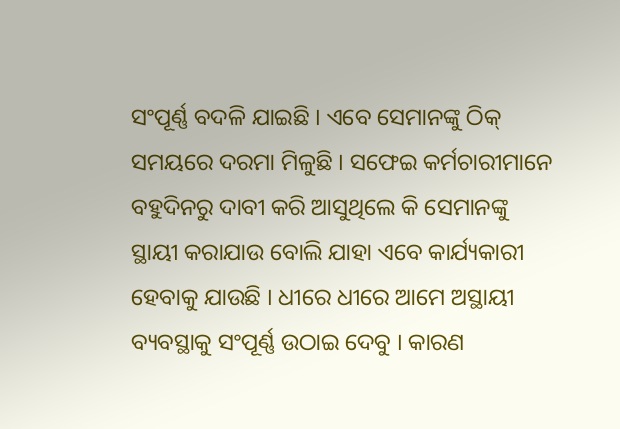ସଂପୂର୍ଣ୍ଣ ବଦଳି ଯାଇଛି । ଏବେ ସେମାନଙ୍କୁ ଠିକ୍ ସମୟରେ ଦରମା ମିଳୁଛି । ସଫେଇ କର୍ମଚାରୀମାନେ ବହୁଦିନରୁ ଦାବୀ କରି ଆସୁଥିଲେ କି ସେମାନଙ୍କୁ ସ୍ଥାୟୀ କରାଯାଉ ବୋଲି ଯାହା ଏବେ କାର୍ଯ୍ୟକାରୀ ହେବାକୁ ଯାଉଛି । ଧୀରେ ଧୀରେ ଆମେ ଅସ୍ଥାୟୀ ବ୍ୟବସ୍ଥାକୁ ସଂପୂର୍ଣ୍ଣ ଉଠାଇ ଦେବୁ । କାରଣ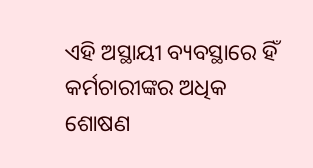ଏହି ଅସ୍ଥାୟୀ ବ୍ୟବସ୍ଥାରେ ହିଁ କର୍ମଚାରୀଙ୍କର ଅଧିକ ଶୋଷଣ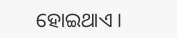ହୋଇଥାଏ ।